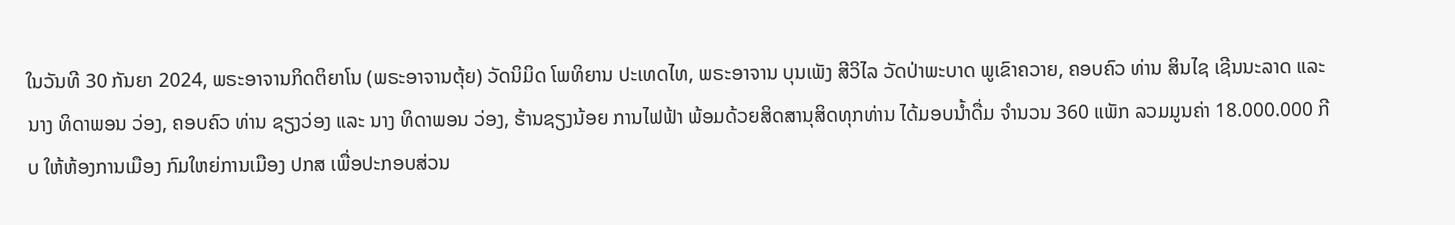ໃນວັນທີ 30 ກັນຍາ 2024, ພຣະອາຈານກິດຕິຍາໂນ (ພຣະອາຈານຕຸ້ຍ) ວັດນິມິດ ໂພທິຍານ ປະເທດໄທ, ພຣະອາຈານ ບຸນເພັງ ສີວິໄລ ວັດປ່າພະບາດ ພູເຂົາຄວາຍ, ຄອບຄົວ ທ່ານ ສິນໄຊ ເຊີນນະລາດ ແລະ ນາງ ທິດາພອນ ວ່ອງ, ຄອບຄົວ ທ່ານ ຊຽງວ່ອງ ແລະ ນາງ ທິດາພອນ ວ່ອງ, ຮ້ານຊຽງນ້ອຍ ການໄຟຟ້າ ພ້ອມດ້ວຍສິດສານຸສິດທຸກທ່ານ ໄດ້ມອບນໍ້າດື່ມ ຈໍານວນ 360 ແພັກ ລວມມູນຄ່າ 18.000.000 ກີບ ໃຫ້ຫ້ອງການເມືອງ ກົມໃຫຍ່ການເມືອງ ປກສ ເພື່ອປະກອບສ່ວນ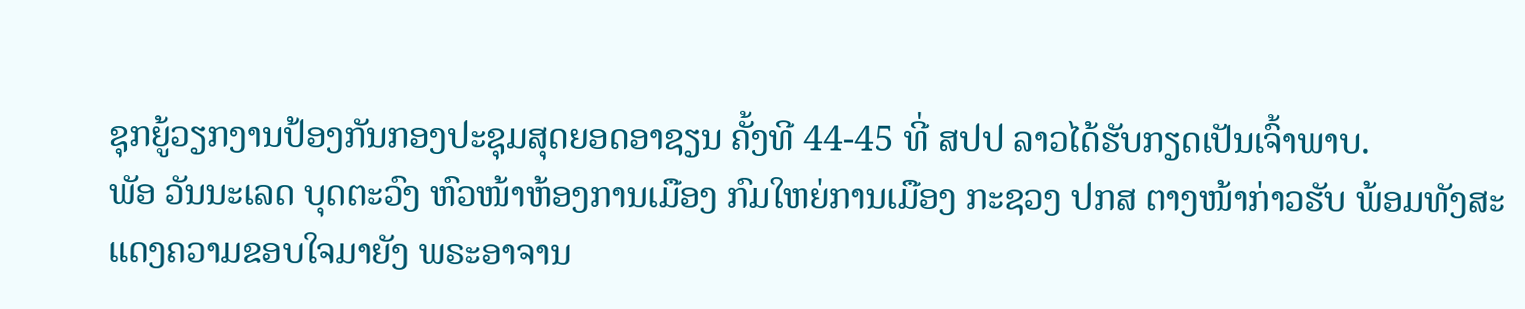ຊຸກຍູ້ວຽກງານປ້ອງກັນກອງປະຊຸມສຸດຍອດອາຊຽນ ຄັ້ງທີ 44-45 ທີ່ ສປປ ລາວໄດ້ຮັບກຽດເປັນເຈົ້າພາບ.
ພັອ ວັນນະເລດ ບຸດຕະວົງ ຫົວໜ້າຫ້ອງການເມືອງ ກົມໃຫຍ່ການເມືອງ ກະຊວງ ປກສ ຕາງໜ້າກ່າວຮັບ ພ້ອມທັງສະແດງຄວາມຂອບໃຈມາຍັງ ພຣະອາຈານ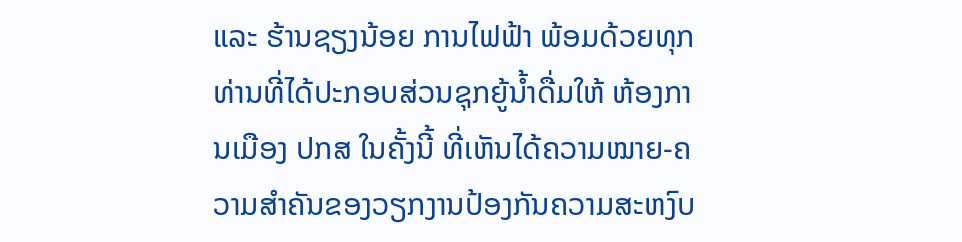ແລະ ຮ້ານຊຽງນ້ອຍ ການໄຟຟ້າ ພ້ອມດ້ວຍທຸກທ່ານທີ່ໄດ້ປະກອບສ່ວນຊຸກຍູ້ນໍ້າດື່ມໃຫ້ ຫ້ອງການເມືອງ ປກສ ໃນຄັ້ງນີ້ ທີ່ເຫັນໄດ້ຄວາມໝາຍ-ຄວາມສໍາຄັນຂອງວຽກງານປ້ອງກັນຄວາມສະຫງົບ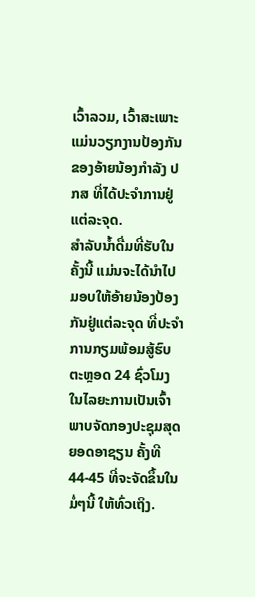ເວົ້າລວມ, ເວົ້າສະເພາະ ແມ່ນວຽກງານປ້ອງກັນຂອງອ້າຍນ້ອງກໍາລັງ ປກສ ທີ່ໄດ້ປະຈໍາການຢູ່ແຕ່ລະຈຸດ.
ສໍາລັບນໍ້າດື່ມທີ່ຮັບໃນຄັ້ງນີ້ ແມ່ນຈະໄດ້ນໍາໄປມອບໃຫ້ອ້າຍນ້ອງປ້ອງກັນຢູ່ແຕ່ລະຈຸດ ທີ່ປະຈໍາການກຽມພ້ອມສູ້ຮົບຕະຫຼອດ 24 ຊົ່ວໂມງ ໃນໄລຍະການເປັນເຈົ້າພາບຈັດກອງປະຊຸມສຸດຍອດອາຊຽນ ຄັ້ງທີ 44-45 ທີ່ຈະຈັດຂຶ້ນໃນມໍ່ໆນີ້ ໃຫ້ທົ່ວເຖິງ.